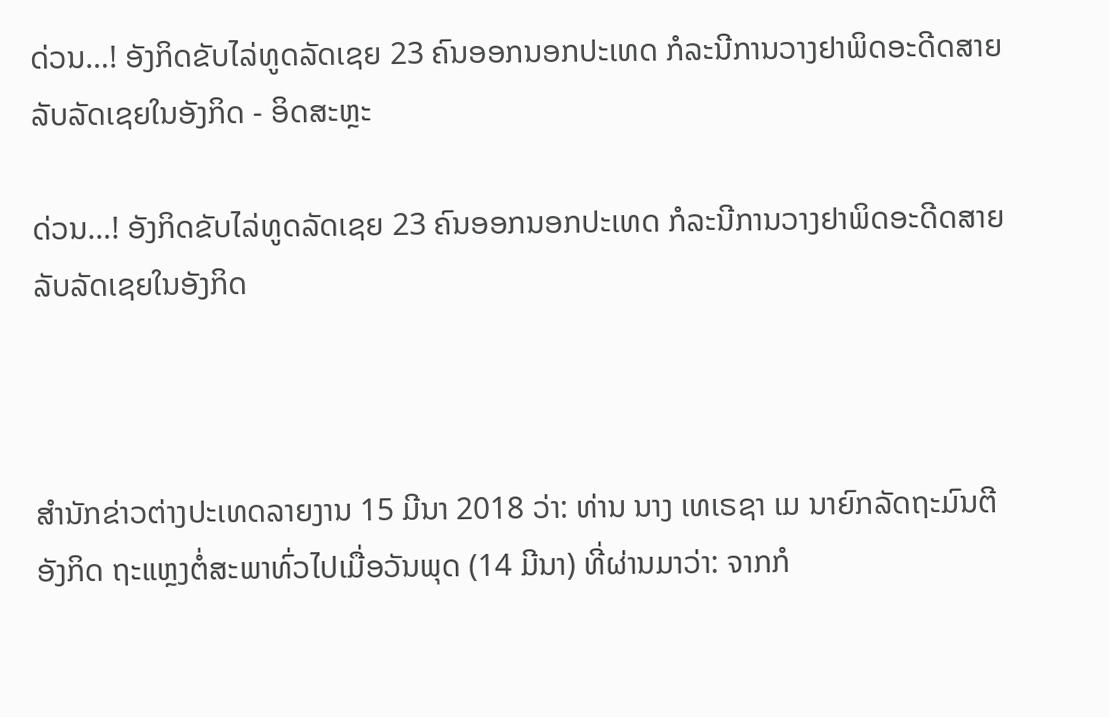ດ່ວນ…! ອັງກິດຂັບໄລ່ທູດລັດເຊຍ 23 ຄົນອອກນອກປະເທດ ກໍລະນີການວາງຢາພິດອະດີດສາຍລັບລັດເຊຍໃນອັງກິດ - ອິດສະຫຼະ

ດ່ວນ…! ອັງກິດຂັບໄລ່ທູດລັດເຊຍ 23 ຄົນອອກນອກປະເທດ ກໍລະນີການວາງຢາພິດອະດີດສາຍລັບລັດເຊຍໃນອັງກິດ



ສຳນັກຂ່າວຕ່າງປະເທດລາຍງານ 15 ມີນາ 2018 ວ່າ: ທ່ານ ນາງ ເທເຣຊາ ເມ ນາຍົກລັດຖະມົນຕີອັງກິດ ຖະແຫຼງຕໍ່ສະພາທົ່ວໄປເມື່ອວັນພຸດ (14 ມີນາ) ທີ່ຜ່ານມາວ່າ: ຈາກກໍ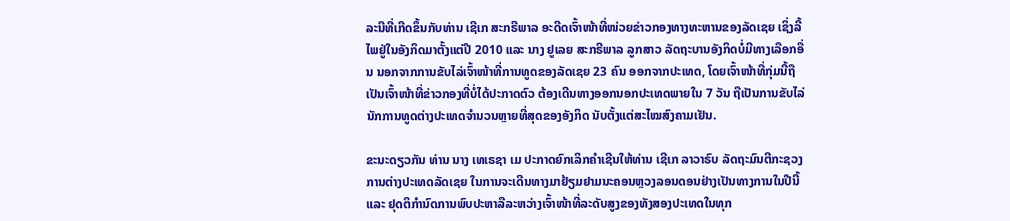ລະນີທີ່ເກີດຂຶ້ນກັບທ່ານ ເຊີເກ ສະກຣີພາລ ອະດີດເຈົ້າໜ້າທີ່ໜ່ວຍຂ່າວກອງທາງທະຫານຂອງລັດເຊຍ ເຊິ່ງລີ້ໄພຢູ່ໃນອັງກິດມາຕັ້ງແຕ່ປີ 2010 ແລະ ນາງ ຢູເລຍ ສະກຣີພາລ ລູກສາວ ລັດຖະບານອັງກິດບໍ່ມີທາງເລືອກອື່ນ ນອກຈາກການຂັບໄລ່ເຈົ້າໜ້າທີ່ການທູດຂອງລັດເຊຍ 23 ຄົນ ອອກຈາກປະເທດ, ໂດຍເຈົ້າໜ້າທີ່ກຸ່ມນີ້ຖືເປັນເຈົ້າໜ້າທີ່ຂ່າວກອງທີ່ບໍ່ໄດ້ປະກາດຕົວ ຕ້ອງເດີນທາງອອກນອກປະເທດພາຍໃນ 7 ວັນ ຖືເປັນການຂັບໄລ່ນັກການທູດຕ່າງປະເທດຈຳນວນຫຼາຍທີ່ສຸດຂອງອັງກິດ ນັບຕັ້ງແຕ່ສະໄໝສົງຄາມເຢັນ.

ຂະນະດຽວກັນ ທ່ານ ນາງ ເທເຣຊາ ເມ ປະກາດຍົກເລິກຄຳເຊີນໃຫ້ທ່ານ ເຊີເກ ລາວາຣົບ ລັດຖະມົນຕີກະຊວງການຕ່າງປະເທດລັດເຊຍ ໃນການຈະເດີນທາງມາຢ້ຽມຢາມນະຄອນຫຼວງລອນດອນຢ່າງເປັນທາງການໃນປີນີ້ ແລະ ຢຸດຕິກຳນົດການພົບປະຫາລືລະຫວ່າງເຈົ້າໜ້າທີ່ລະດັບສູງຂອງທັງສອງປະເທດໃນທຸກ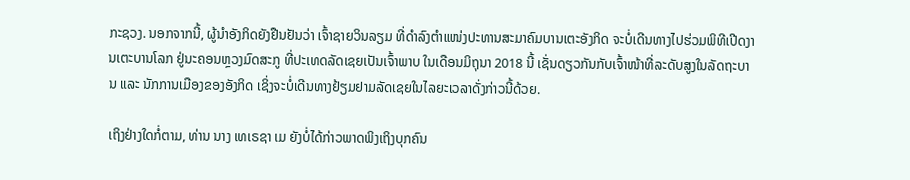ກະຊວງ. ນອກຈາກນີ້, ຜູ້ນຳອັງກິດຍັງຢືນຢັນວ່າ ເຈົ້າຊາຍວິນລຽມ ທີ່ດຳລົງຕຳແໜ່ງປະທານສະມາຄົມບານເຕະອັງກິດ ຈະບໍ່ເດີນທາງໄປຮ່ວມພິທີເປີດງານເຕະບານໂລກ ຢູ່ນະຄອນຫຼວງມົດສະກູ ທີ່ປະເທດລັດເຊຍເປັນເຈົ້າພາບ ໃນເດືອນມິຖຸນາ 2018 ນີ້ ເຊັ່ນດຽວກັນກັບເຈົ້າໜ້າທີ່ລະດັບສູງໃນລັດຖະບານ ແລະ ນັກການເມືອງຂອງອັງກິດ ເຊິ່ງຈະບໍ່ເດີນທາງຢ້ຽມຢາມລັດເຊຍໃນໄລຍະເວລາດັ່ງກ່າວນີ້ດ້ວຍ.

ເຖິງຢ່າງໃດກໍ່ຕາມ, ທ່ານ ນາງ ເທເຣຊາ ເມ ຍັງບໍ່ໄດ້ກ່າວພາດພິງເຖິງບຸກຄົນ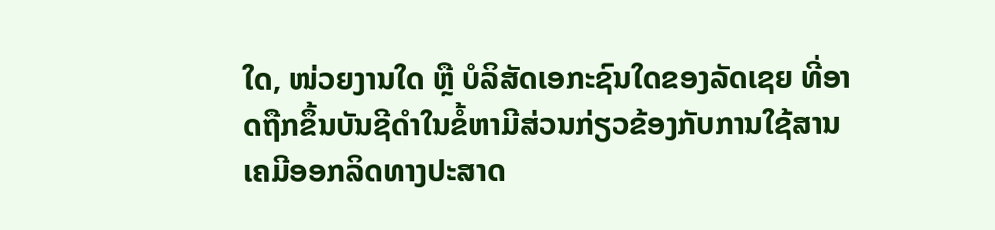ໃດ, ໜ່ວຍງານໃດ ຫຼື ບໍລິສັດເອກະຊົນໃດຂອງລັດເຊຍ ທີ່ອາດຖືກຂຶ້ນບັນຊີດຳໃນຂໍ້ຫາມີສ່ວນກ່ຽວຂ້ອງກັບການໃຊ້ສານເຄມີອອກລິດທາງປະສາດ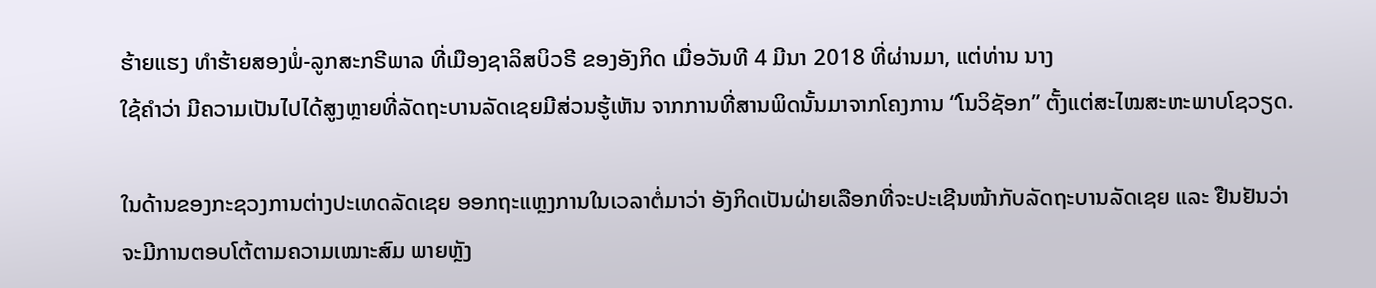ຮ້າຍແຮງ ທຳຮ້າຍສອງພໍ່-ລູກສະກຣີພາລ ທີ່ເມືອງຊາລິສບິວຣີ ຂອງອັງກິດ ເມື່ອວັນທີ 4 ມີນາ 2018 ທີ່ຜ່ານມາ, ແຕ່ທ່ານ ນາງ
ໃຊ້ຄຳວ່າ ມີຄວາມເປັນໄປໄດ້ສູງຫຼາຍທີ່ລັດຖະບານລັດເຊຍມີສ່ວນຮູ້ເຫັນ ຈາກການທີ່ສານພິດນັ້ນມາຈາກໂຄງການ “ໂນວິຊັອກ” ຕັ້ງແຕ່ສະໄໝສະຫະພາບໂຊວຽດ.

ໃນດ້ານຂອງກະຊວງການຕ່າງປະເທດລັດເຊຍ ອອກຖະແຫຼງການໃນເວລາຕໍ່ມາວ່າ ອັງກິດເປັນຝ່າຍເລືອກທີ່ຈະປະເຊີນໜ້າກັບລັດຖະບານລັດເຊຍ ແລະ ຢືນຢັນວ່າຈະມີການຕອບໂຕ້ຕາມຄວາມເໝາະສົມ ພາຍຫຼັງ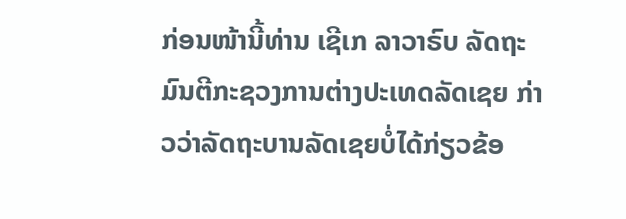ກ່ອນໜ້ານີ້ທ່ານ ເຊີເກ ລາວາຣົບ ລັດຖະມົນຕີກະຊວງການຕ່າງປະເທດລັດເຊຍ ກ່າວວ່າລັດຖະບານລັດເຊຍບໍ່ໄດ້ກ່ຽວຂ້ອ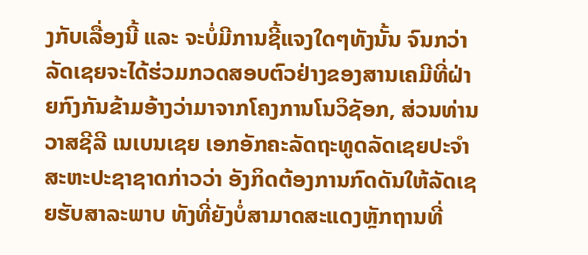ງກັບເລື່ອງນີ້ ແລະ ຈະບໍ່ມີການຊີ້ແຈງໃດໆທັງນັ້ນ ຈົນກວ່າລັດເຊຍຈະໄດ້ຮ່ວມກວດສອບຕົວຢ່າງຂອງສານເຄມີທີ່ຝ່າຍກົງກັນຂ້າມອ້າງວ່າມາຈາກໂຄງການໂນວິຊັອກ, ສ່ວນທ່ານ ວາສຊີລີ ເນເບນເຊຍ ເອກອັກຄະລັດຖະທູດລັດເຊຍປະຈຳສະຫະປະຊາຊາດກ່າວວ່າ ອັງກິດຕ້ອງການກົດດັນໃຫ້ລັດເຊຍຮັບສາລະພາບ ທັງທີ່ຍັງບໍ່ສາມາດສະແດງຫຼັກຖານທີ່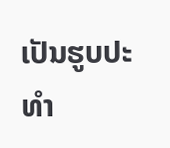ເປັນຮູບປະທຳ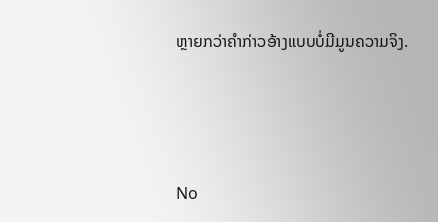ຫຼາຍກວ່າຄຳກ່າວອ້າງແບບບໍ່ມີມູນຄວາມຈິງ.




No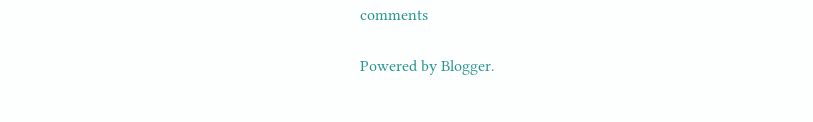comments

Powered by Blogger.